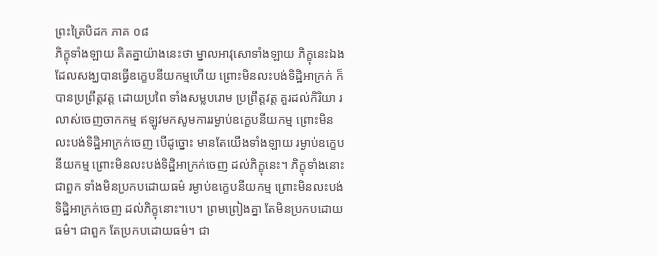ព្រះត្រៃបិដក ភាគ ០៨
ភិក្ខុទាំងឡាយ គិតគ្នាយ៉ាងនេះថា ម្នាលអាវុសោទាំងឡាយ ភិក្ខុនេះឯង ដែលសង្ឃបានធ្វើឧក្ខេបនីយកម្មហើយ ព្រោះមិនលះបង់ទិដ្ឋិអាក្រក់ ក៏បានប្រព្រឹត្តវត្ត ដោយប្រពៃ ទាំងសម្លបរោម ប្រព្រឹត្តវត្ត គួរដល់កិរិយា រលាស់ចេញចាកកម្ម ឥឡូវមកសូមការរម្ងាប់ឧក្ខេបនីយកម្ម ព្រោះមិនលះបង់ទិដ្ឋិអាក្រក់ចេញ បើដូច្នោះ មានតែយើងទាំងឡាយ រម្ងាប់ឧក្ខេបនីយកម្ម ព្រោះមិនលះបង់ទិដ្ឋិអាក្រក់ចេញ ដល់ភិក្ខុនេះ។ ភិក្ខុទាំងនោះ ជាពួក ទាំងមិនប្រកបដោយធម៌ រម្ងាប់ឧក្ខេបនីយកម្ម ព្រោះមិនលះបង់ទិដ្ឋិអាក្រក់ចេញ ដល់ភិក្ខុនោះ។បេ។ ព្រមព្រៀងគ្នា តែមិនប្រកបដោយធម៌។ ជាពួក តែប្រកបដោយធម៌។ ជា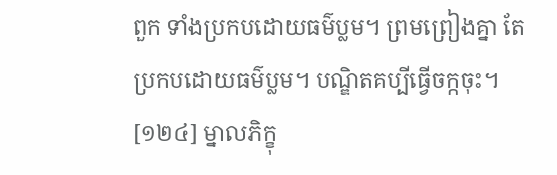ពួក ទាំងប្រកបដោយធម៌ប្លម។ ព្រមព្រៀងគ្នា តែប្រកបដោយធម៌ប្លម។ បណ្ឌិតគប្បីធ្វើចក្កចុះ។
[១២៤] ម្នាលភិក្ខុ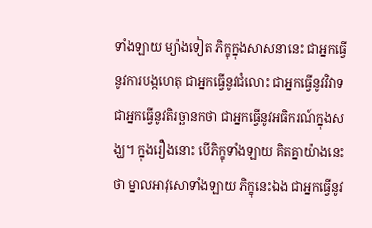ទាំងឡាយ ម្យ៉ាងទៀត ភិក្ខុក្នុងសាសនានេះ ជាអ្នកធ្វើនូវការបង្កហេតុ ជាអ្នកធ្វើនូវជំលោះ ជាអ្នកធ្វើនូវវិវាទ ជាអ្នកធ្វើនូវតិរច្ឆានកថា ជាអ្នកធ្វើនូវអធិករណ៍ក្នុងសង្ឃ។ ក្នុងរឿងនោះ បើភិក្ខុទាំងឡាយ គិតគ្នាយ៉ាងនេះថា ម្នាលអាវុសោទាំងឡាយ ភិក្ខុនេះឯង ជាអ្នកធ្វើនូវ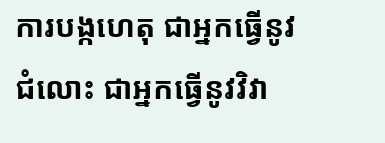ការបង្កហេតុ ជាអ្នកធ្វើនូវជំលោះ ជាអ្នកធ្វើនូវវិវា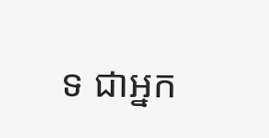ទ ជាអ្នក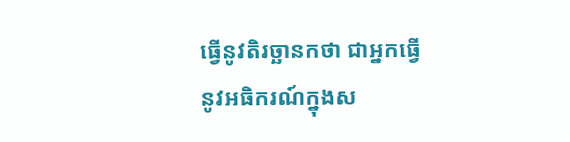ធ្វើនូវតិរច្ឆានកថា ជាអ្នកធ្វើនូវអធិករណ៍ក្នុងស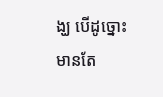ង្ឃ បើដូច្នោះ មានតែ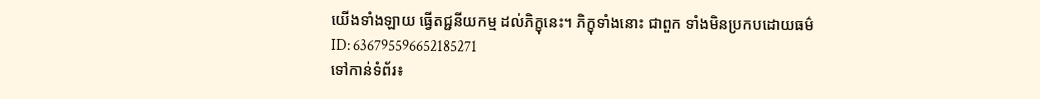យើងទាំងឡាយ ធ្វើតជ្ជនីយកម្ម ដល់ភិក្ខុនេះ។ ភិក្ខុទាំងនោះ ជាពួក ទាំងមិនប្រកបដោយធម៌
ID: 636795596652185271
ទៅកាន់ទំព័រ៖